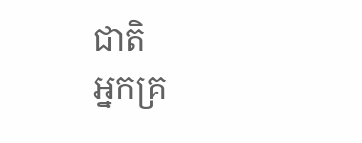ជាតិ
អ្នកគ្រ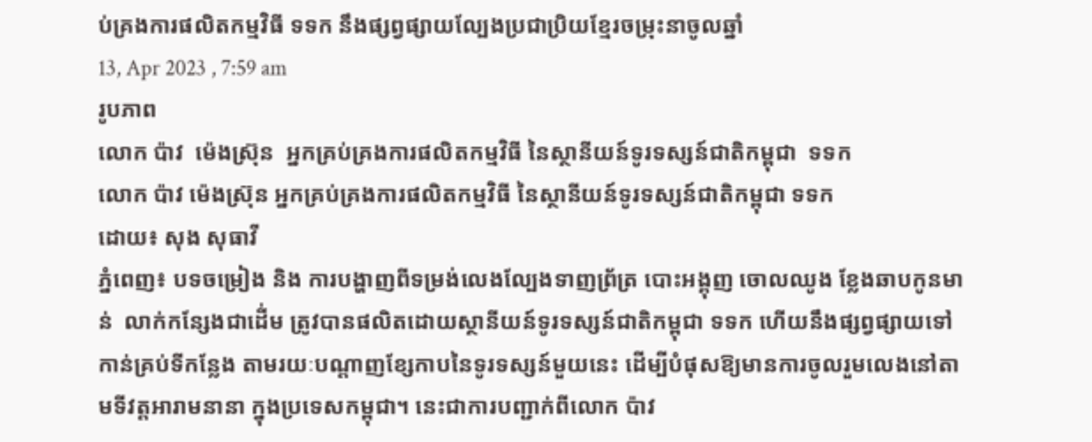ប់គ្រងការផលិតកម្មវិធី ទទក នឹងផ្សព្វផ្សាយល្បែងប្រជាប្រិយខ្មែរចម្រុះនាចូលឆ្នាំ
13, Apr 2023 , 7:59 am
រូបភាព
លោក ប៉ាវ  ម៉េងស្រ៊ុន  អ្នកគ្រប់គ្រងការផលិតកម្មវិធី នៃស្ថានីយន៍ទូរទស្សន៍ជាតិកម្ពុជា  ទទក
លោក ប៉ាវ ម៉េងស្រ៊ុន អ្នកគ្រប់គ្រងការផលិតកម្មវិធី នៃស្ថានីយន៍ទូរទស្សន៍ជាតិកម្ពុជា ទទក
ដោយ៖ សុង សុធាវី
ភ្នំពេញ៖ បទចម្រៀង និង ការបង្ហាញពីទម្រង់លេងល្បែងទាញព្រ័ត្រ បោះអង្គុញ ចោលឈូង ខ្លែងឆាបកូនមាន់  លាក់កន្សែងជាដើ់ម ត្រូវបានផលិតដោយស្ថានីយន៍ទូរទស្សន៍ជាតិកម្ពុជា ទទក ហើយនឹងផ្សព្វផ្សាយទៅកាន់គ្រប់ទីកន្លែង តាមរយៈបណ្តាញខ្សែកាបនៃទូរទស្សន៍មួយនេះ ដើម្បីបំផុសឱ្យមានការចូលរួមលេងនៅតាមទីវត្តអារាមនានា ក្នុងប្រទេសកម្ពុជា។ នេះជាការបញ្ជាក់ពីលោក ប៉ាវ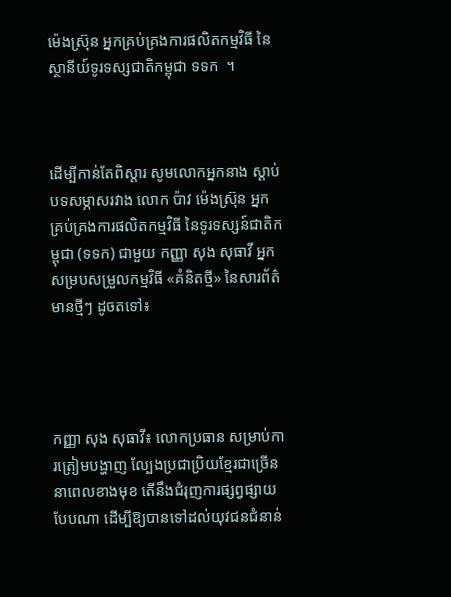ម៉េងស្រ៊ុន អ្នកគ្រប់គ្រងការផលិតកម្មវិធី នៃស្ថានីយ៍ទូរទស្សជាតិកម្ពុជា ទទក  ។



ដើម្បីកាន់តែពិស្តារ សូមលោកអ្នកនាង ស្តាប់បទសម្ភាសរវាង លោក ប៉ាវ ម៉េងស៊្រុន អ្នកគ្រប់គ្រងការផលិតកម្មវិធី នៃទូរទស្សន៍ជាតិកម្ពុជា (ទទក) ជាមួយ កញ្ញា សុង សុធាវី អ្នកសម្របសម្រួលកម្មវិធី «គំនិតថ្មី» នៃសារព័ត៌មានថ្មីៗ ដូចតទៅ៖




កញ្ញា សុង សុធាវី៖ លោកប្រធាន សម្រាប់ការត្រៀមបង្ហាញ ល្បែងប្រជាប្រិយខ្មែរជាច្រើន នាពេលខាងមុខ តើនឹងជំរុញការផ្សព្វផ្សាយបែបណា ដើម្បីឱ្យបានទៅដល់យុវជនជំនាន់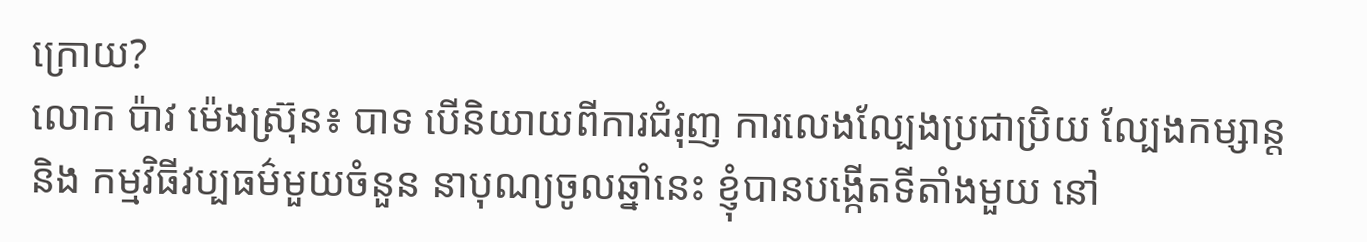ក្រោយ?
លោក ប៉ាវ ម៉េងស្រ៊ុន៖ បាទ បើនិយាយពីការជំរុញ ការលេងល្បែងប្រជាប្រិយ ល្បែងកម្សាន្ត និង កម្មវិធីវប្បធម៌មួយចំនួន នាបុណ្យចូលឆ្នាំនេះ ខ្ញុំបានបង្កើតទីតាំងមួយ នៅ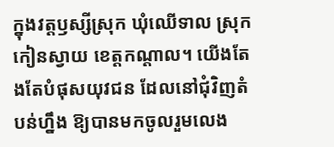ក្នុងវត្តឫស្សីស្រុក ឃុំឈើទាល ស្រុកកៀនស្វាយ ខេត្តកណ្តាល។ យើងតែងតែបំផុសយុវជន ដែលនៅជុំវិញតំបន់ហ្នឹង ឱ្យបានមកចូលរួមលេង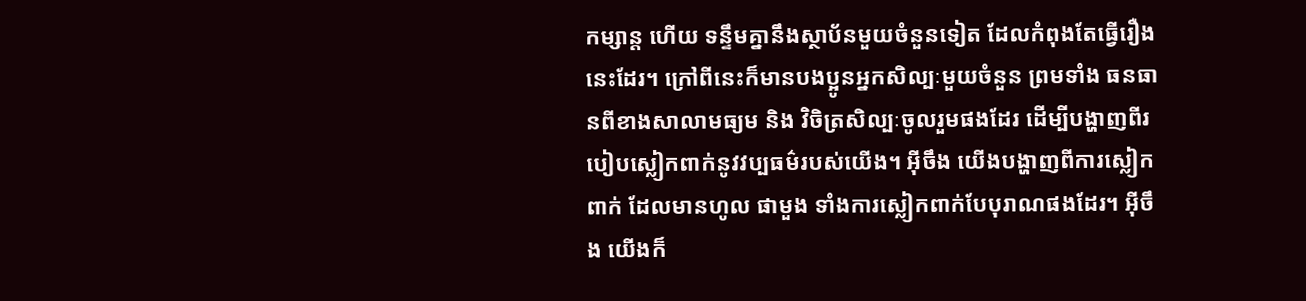កម្សាន្ត ហើយ ទន្ទឹមគ្នានឹងស្ថាប័នមួយចំនួនទៀត ដែលកំពុងតែធ្វើរឿងនេះដែរ។ ក្រៅពីនេះក៏មានបងប្អូនអ្នកសិល្បៈមួយចំនួន ព្រមទាំង ធនធានពីខាងសាលាមធ្យម និង វិចិត្រសិល្បៈចូលរួមផងដែរ ដើម្បីបង្ហាញពីរបៀបស្លៀកពាក់នូវវប្បធម៌របស់យើង។ អ៊ីចឹង យើងបង្ហាញពីការស្លៀកពាក់ ដែលមានហូល ផាមួង ទាំងការស្លៀកពាក់បែបុរាណផងដែរ។ អ៊ីចឹង យើងក៏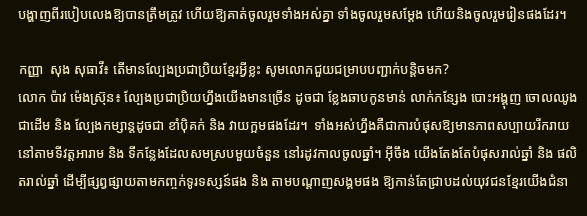បង្ហាញពីរបៀបលេងឱ្យបានត្រឹមត្រូវ ហើយឱ្យគាត់ចូលរួមទាំងអស់គ្នា ទាំងចូលរួមសម្តែង ហើយនិងចូលរួមរៀនផងដែរ។

កញ្ញា  សុង សុធាវី៖ តើមានល្បែងប្រជាប្រិយខ្មែរអ្វីខ្លះ សូមលោកជួយជម្រាបបញ្ជាក់បន្តិចមក?
លោក ប៉ាវ ម៉េងស្រ៊ុន៖ ល្បែងប្រជាប្រិយហ្នឹងយើងមានច្រើន ដូចជា ខ្លែងឆាបកូនមាន់ លាក់កន្សែង បោះអង្គុញ ចោលឈូងជាដើម និង ល្បែងកម្សាន្តដូចជា ខាំប៉ិគក់ និង វាយក្អមផងដែរ។  ទាំងអស់ហ្នឹងគឺជាការបំផុសឱ្យមានភាពសប្បាយរីករាយ នៅតាមទីវត្តអារាម និង ទីកន្លែងដែលសមស្របមួយចំនួន នៅរដូវកាលចូលឆ្នាំ។ អ៊ីចឹង យើងតែងតែបំផុសរាល់ឆ្នាំ និង ផលិតរាល់ឆ្នាំ ដើម្បីផ្សព្វផ្សាយតាមកញ្ចក់ទូរទស្សន៍ផង និង តាមបណ្តាញសង្គមផង ឱ្យកាន់តែជ្រាបដល់យុវជនខ្មែរយើងជំនា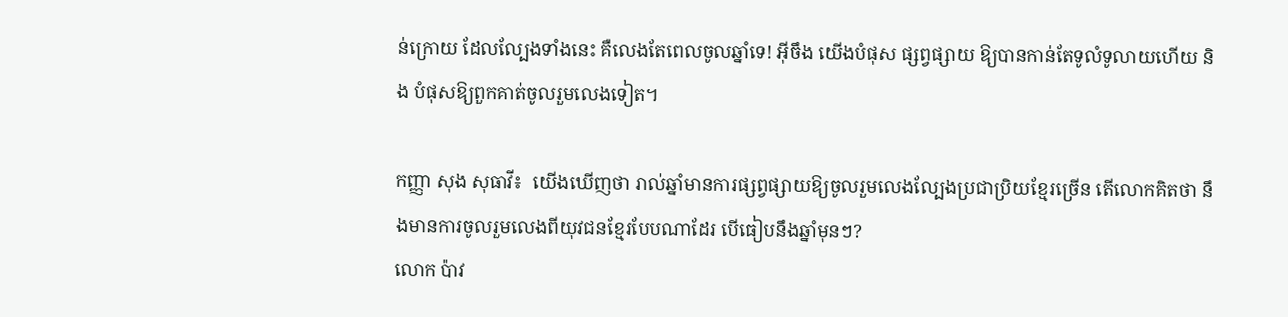ន់ក្រោយ ដែលល្បែងទាំងនេះ គឺលេងតែពេលចូលឆ្នាំទេ! អ៊ីចឹង យើងបំផុស ផ្សព្វផ្សាយ ឱ្យបានកាន់តែទូលំទូលាយហើយ និង បំផុសឱ្យពួកគាត់ចូលរួមលេងទៀត។

កញ្ញា សុង សុធាវី៖  យើងឃើញថា រាល់ឆ្នាំមានការផ្សព្វផ្សាយឱ្យចូលរួមលេងល្បែងប្រជាប្រិយខ្មែរច្រើន តើលោកគិតថា នឹងមានការចូលរួមលេងពីយុវជនខ្មែរបែបណាដែរ បើធៀបនឹងឆ្នាំមុនៗ?
លោក ប៉ាវ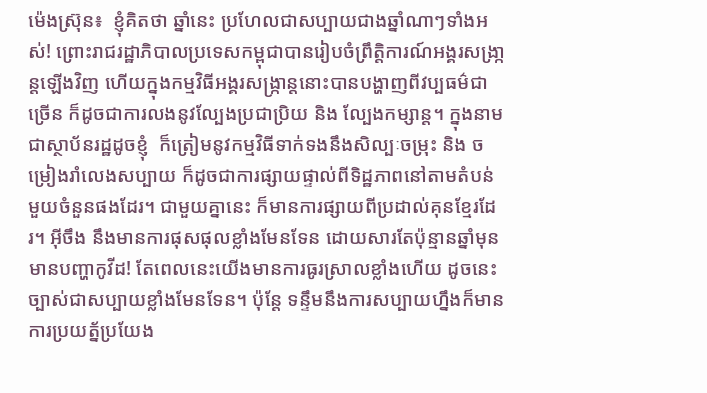ម៉េងស្រ៊ុន៖  ខ្ញុំគិតថា ឆ្នាំនេះ ប្រហែលជាសប្បាយជាងឆ្នាំណាៗទាំងអស់! ព្រោះរាជរដ្ឋាភិបាលប្រទេសកម្ពុជាបានរៀបចំព្រឹត្តិការណ៍អង្គរសង្រា្កន្តឡើងវិញ ហើយក្នុងកម្មវិធីអង្គរសង្រ្កាន្តនោះបានបង្ហាញពីវប្បធម៌ជាច្រើន ក៏ដូចជាការលងនូវល្បែងប្រជាប្រិយ និង ល្បែងកម្សាន្ត។ ក្នុងនាមជាស្ថាប័នរដ្ឋដូចខ្ញុំ  ក៏ត្រៀមនូវកម្មវិធីទាក់ទងនឹងសិល្បៈចម្រុះ និង ចម្រៀងរាំលេងសប្បាយ ក៏ដូចជាការផ្សាយផ្ទាល់ពីទិដ្ឋភាពនៅតាមតំបន់មួយចំនួនផងដែរ។ ជាមួយគ្នានេះ ក៏មានការផ្សាយពីប្រដាល់គុនខ្មែរដែរ។ អ៊ីចឹង នឹងមានការផុសផុលខ្លាំងមែនទែន ដោយសារតែប៉ុន្មានឆ្នាំមុនមានបញ្ហាកូវីដ! តែពេលនេះយើងមានការធូរស្រាលខ្លាំងហើយ ដូចនេះ ច្បាស់ជាសប្បាយខ្លាំងមែនទែន។ ប៉ុន្តែ ទន្ទឹមនឹងការសប្បាយហ្នឹងក៏មានការប្រយត្ន័ប្រយែង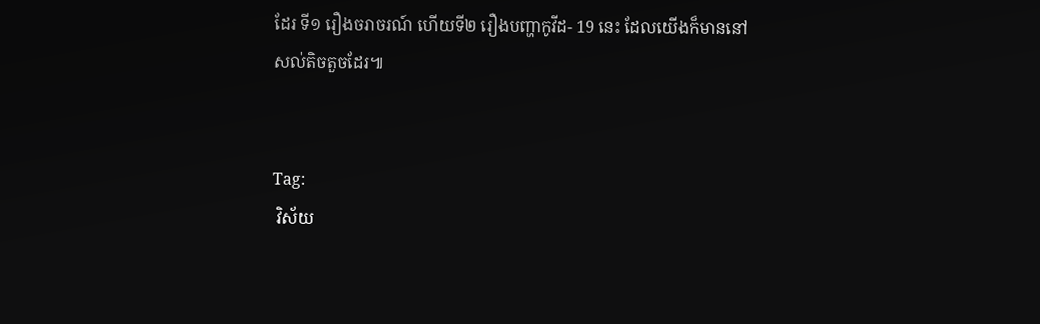ដែរ ទី១ រឿងចរាចរណ៍ ហើយទី២ រឿងបញ្ហាកូវីដ- 19 នេះ ដែលយើងក៏មាននៅសល់តិចតួចដែរ៕


Tag:
 វិស័យ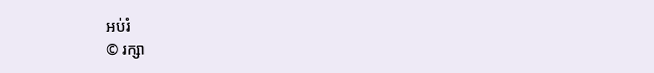អប់រំ
© រក្សា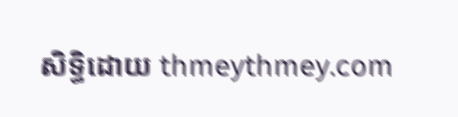សិទ្ធិដោយ thmeythmey.com